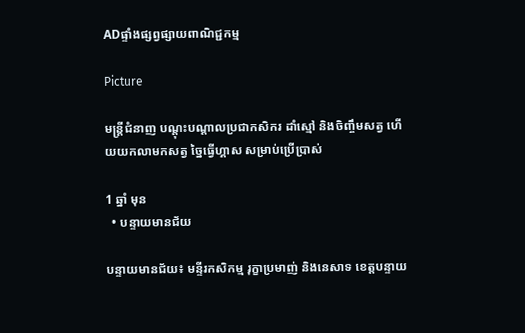ADផ្ទាំងផ្សព្វផ្សាយពាណិជ្ជកម្ម

Picture

មន្ត្រីជំនាញ បណ្តុះបណ្តាលប្រជាកសិករ ដាំស្មៅ និងចិញ្ចឹមសត្វ ហើយយកលាមកសត្វ ច្នៃធ្វើហ្គាស សម្រាប់ប្រើប្រាស់

1 ឆ្នាំ មុន
  • បន្ទាយមានជ័យ

បន្ទាយមានជ័យ៖ មន្ទីរកសិកម្ម រុក្ខាប្រមាញ់ និងនេសាទ ខេត្តបន្ទាយ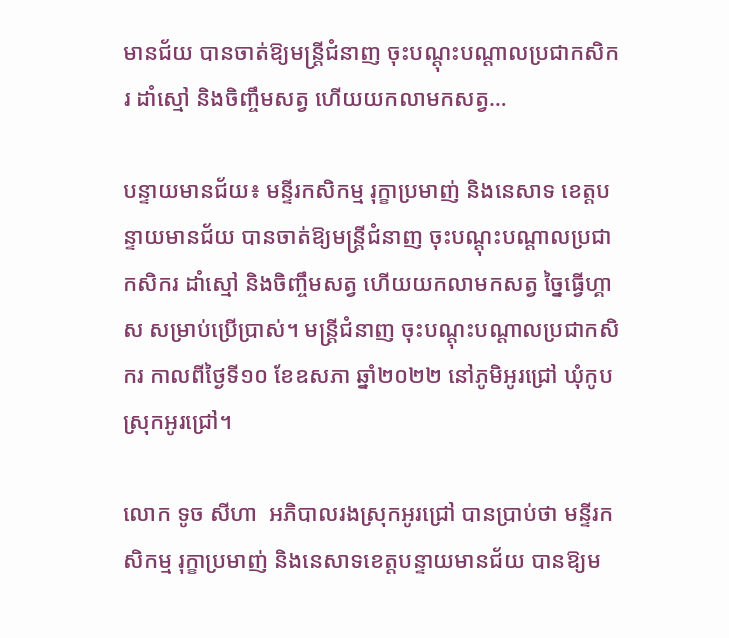មានជ័យ បានចាត់ឱ្យមន្ត្រីជំនាញ ចុះបណ្តុះបណ្តាលប្រជាកសិករ ដាំស្មៅ និងចិញ្ចឹមសត្វ ហើយយកលាមកសត្វ…

បន្ទាយមានជ័យ៖ មន្ទីរកសិកម្ម រុក្ខាប្រមាញ់ និងនេសាទ ខេត្តបន្ទាយមានជ័យ បានចាត់ឱ្យមន្ត្រីជំនាញ ចុះបណ្តុះបណ្តាលប្រជាកសិករ ដាំស្មៅ និងចិញ្ចឹមសត្វ ហើយយកលាមកសត្វ ច្នៃធ្វើហ្គាស សម្រាប់ប្រើប្រាស់។ មន្ត្រីជំនាញ ចុះបណ្តុះបណ្តាលប្រជាកសិករ កាលពីថ្ងៃទី១០ ខែឧសភា ឆ្នាំ២០២២ នៅភូមិអូរជ្រៅ ឃុំកូប ស្រុកអូរជ្រៅ។

លោក ទូច សីហា  អភិបាលរងស្រុកអូរជ្រៅ បានប្រាប់ថា មន្ទីរកសិកម្ម រុក្ខាប្រមាញ់ និងនេសាទខេត្តបន្ទាយមានជ័យ បានឱ្យម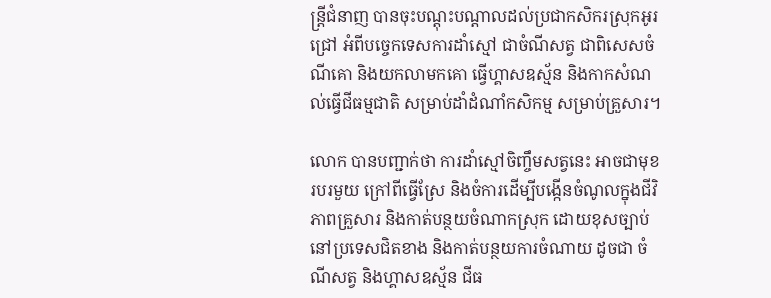ន្ត្រីជំនាញ បានចុះបណ្តុះបណ្តាលដល់ប្រជាកសិករស្រុកអូរជ្រៅ អំពីបច្ចេកទេសការដាំស្មៅ ជាចំណីសត្វ ជាពិសេសចំណីគោ និងយកលាមកគោ ធ្វើហ្គាសឧស្ម័ន និងកាកសំណល់ធ្វើជីធម្មជាតិ សម្រាប់ដាំដំណាំកសិកម្ម សម្រាប់គ្រួសារ។

លោក បានបញ្ជាក់ថា ការដាំស្មៅចិញ្ចឹមសត្វនេះ អាចជាមុខរបរមួយ ក្រៅពីធ្វើស្រែ និងចំការដើម្បីបង្កើនចំណូលក្នុងជីវិភាពគ្រួសារ និងកាត់បន្ថយចំណាកស្រុក ដោយខុសច្បាប់ នៅប្រទេសជិតខាង និងកាត់បន្ថយការចំណាយ ដូចជា ចំណីសត្វ និងហ្គាសឧស្ម័ន ជីធ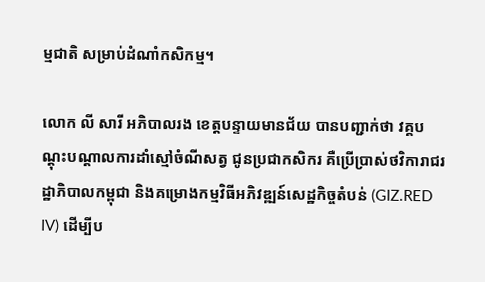ម្មជាតិ សម្រាប់ដំណាំកសិកម្ម។

លោក លី សារី អភិបាលរង ខេត្តបន្ទាយមានជ័យ បានបញ្ជាក់ថា វគ្គបណ្តុះបណ្តាលការដាំស្មៅចំណីសត្វ ជូនប្រជាកសិករ គឺប្រើប្រាស់ថវិការាជរដ្ឋាភិបាលកម្ពុជា និងគម្រោងកម្មវិធីអភិវឌ្ឍន៍សេដ្ឋកិច្ចតំបន់ (GIZ.RED IV) ដើម្បីប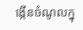ង្កើនចំណូលក្នុ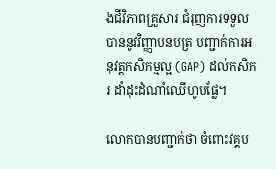ងជីវិភាពគ្រួសារ ជំរុញការទទួលបាននូវវិញ្ញាបនបត្រ បញ្ជាក់ការអនុវត្តកសិកម្មល្អ (GAP) ដល់កសិករ ដាំដុះដំណាំឈើហូបផ្លែ។

លោកបានបញ្ជាក់ថា ចំពោះវគ្គប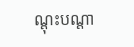ណ្តុះបណ្តា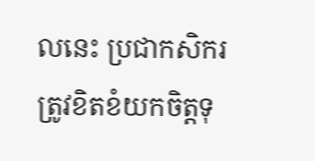លនេះ ប្រជាកសិករ ត្រូវខិតខំយកចិត្តទុ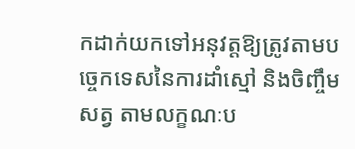កដាក់យកទៅអនុវត្តឱ្យត្រូវតាមបច្ចេកទេសនៃការដាំស្មៅ និងចិញ្ចឹមសត្វ តាមលក្ខណៈប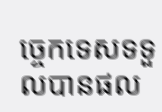ច្ចេកទេសទទួលបានផល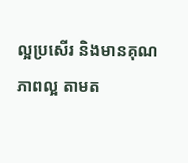ល្អប្រសើរ និងមានគុណភាពល្អ តាមត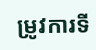ម្រូវការទី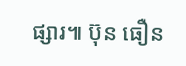ផ្សារ៕ ប៊ុន ធឿន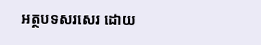អត្ថបទសរសេរ ដោយ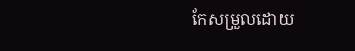កែសម្រួលដោយ